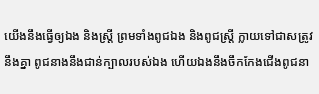យើងនឹងធ្វើឲ្យឯង និងស្ត្រី ព្រមទាំងពូជឯង និងពូជស្ត្រី ក្លាយទៅជាសត្រូវនឹងគ្នា ពូជនាងនឹងជាន់ក្បាលរបស់ឯង ហើយឯងនឹងចឹកកែងជើងពូជនា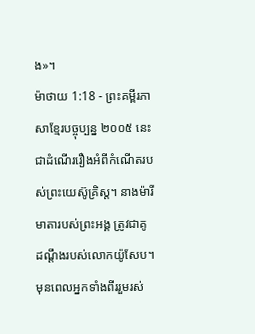ង»។
ម៉ាថាយ 1:18 - ព្រះគម្ពីរភាសាខ្មែរបច្ចុប្បន្ន ២០០៥ នេះជាដំណើររឿងអំពីកំណើតរបស់ព្រះយេស៊ូគ្រិស្ត។ នាងម៉ារី មាតារបស់ព្រះអង្គ ត្រូវជាគូដណ្ដឹងរបស់លោកយ៉ូសែប។ មុនពេលអ្នកទាំងពីររួមរស់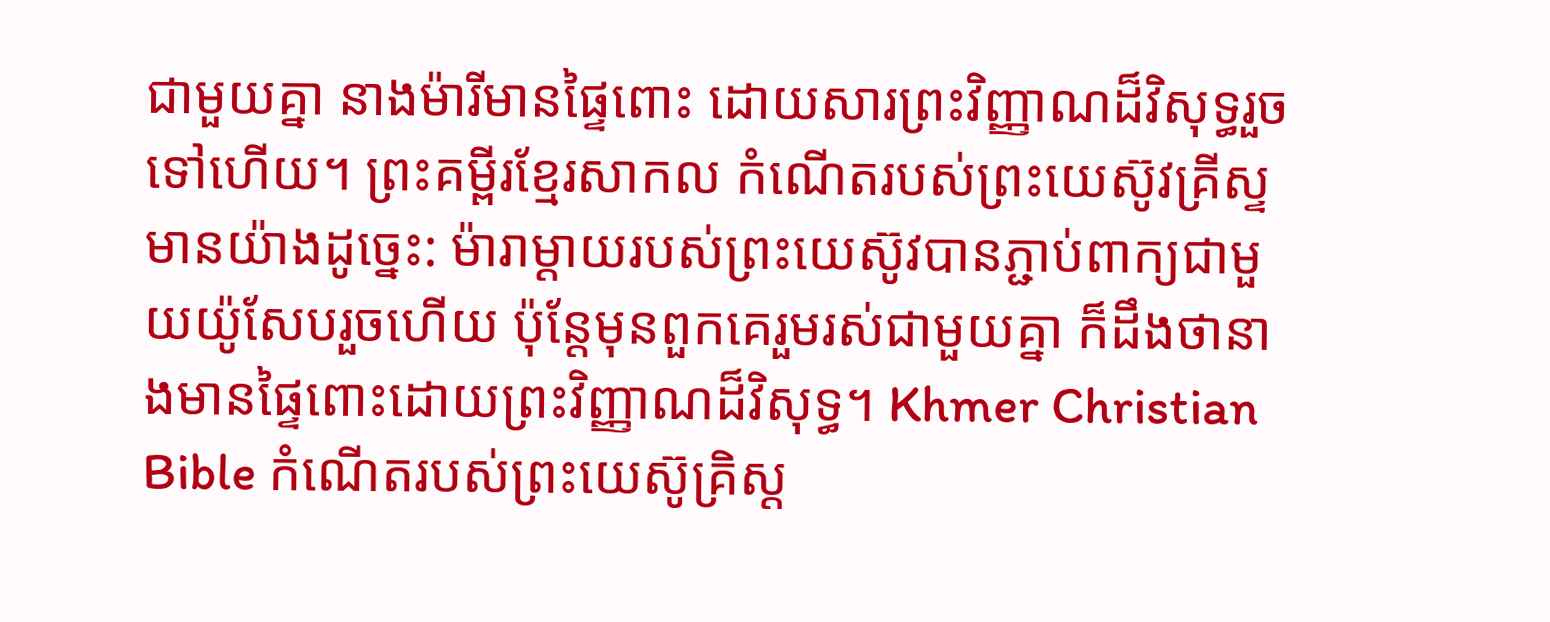ជាមួយគ្នា នាងម៉ារីមានផ្ទៃពោះ ដោយសារព្រះវិញ្ញាណដ៏វិសុទ្ធរួចទៅហើយ។ ព្រះគម្ពីរខ្មែរសាកល កំណើតរបស់ព្រះយេស៊ូវគ្រីស្ទ មានយ៉ាងដូច្នេះ: ម៉ារាម្ដាយរបស់ព្រះយេស៊ូវបានភ្ជាប់ពាក្យជាមួយយ៉ូសែបរួចហើយ ប៉ុន្តែមុនពួកគេរួមរស់ជាមួយគ្នា ក៏ដឹងថានាងមានផ្ទៃពោះដោយព្រះវិញ្ញាណដ៏វិសុទ្ធ។ Khmer Christian Bible កំណើតរបស់ព្រះយេស៊ូគ្រិស្ដ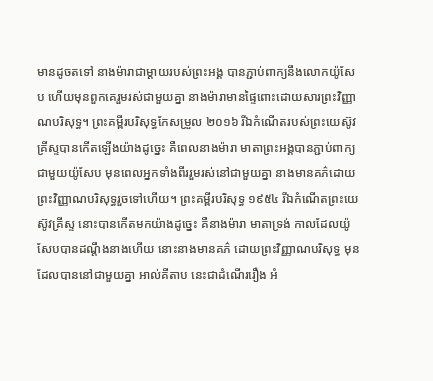មានដូចតទៅ នាងម៉ារាជាម្ដាយរបស់ព្រះអង្គ បានភ្ជាប់ពាក្យនឹងលោកយ៉ូសែប ហើយមុនពួកគេរួមរស់ជាមួយគ្នា នាងម៉ារាមានផ្ទៃពោះដោយសារព្រះវិញ្ញាណបរិសុទ្ធ។ ព្រះគម្ពីរបរិសុទ្ធកែសម្រួល ២០១៦ រីឯកំណើតរបស់ព្រះយេស៊ូវគ្រីស្ទបានកើតឡើងយ៉ាងដូច្នេះ គឺពេលនាងម៉ារា មាតាព្រះអង្គបានភ្ជាប់ពាក្យជាមួយយ៉ូសែប មុនពេលអ្នកទាំងពីររួមរស់នៅជាមួយគ្នា នាងមានគភ៌ដោយព្រះវិញ្ញាណបរិសុទ្ធរួចទៅហើយ។ ព្រះគម្ពីរបរិសុទ្ធ ១៩៥៤ រីឯកំណើតព្រះយេស៊ូវគ្រីស្ទ នោះបានកើតមកយ៉ាងដូច្នេះ គឺនាងម៉ារា មាតាទ្រង់ កាលដែលយ៉ូសែបបានដណ្តឹងនាងហើយ នោះនាងមានគភ៌ ដោយព្រះវិញ្ញាណបរិសុទ្ធ មុនដែលបាននៅជាមួយគ្នា អាល់គីតាប នេះជាដំណើររឿង អំ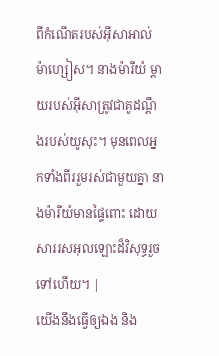ពីកំណើតរបស់អ៊ីសាអាល់ម៉ាហ្សៀស។ នាងម៉ារីយំ ម្តាយរបស់អ៊ីសាត្រូវជាគូដណ្ដឹងរបស់យូសុះ។ មុនពេលអ្នកទាំងពីររួមរស់ជាមួយគ្នា នាងម៉ារីយំមានផ្ទៃពោះ ដោយសាររសអុលឡោះដ៏វិសុទ្ធរួចទៅហើយ។ |
យើងនឹងធ្វើឲ្យឯង និង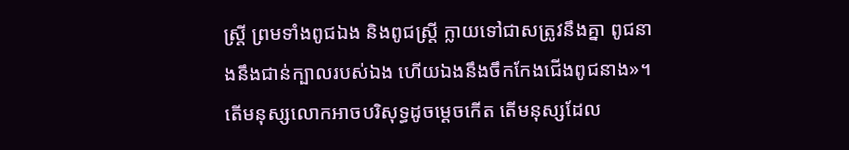ស្ត្រី ព្រមទាំងពូជឯង និងពូជស្ត្រី ក្លាយទៅជាសត្រូវនឹងគ្នា ពូជនាងនឹងជាន់ក្បាលរបស់ឯង ហើយឯងនឹងចឹកកែងជើងពូជនាង»។
តើមនុស្សលោកអាចបរិសុទ្ធដូចម្ដេចកើត តើមនុស្សដែល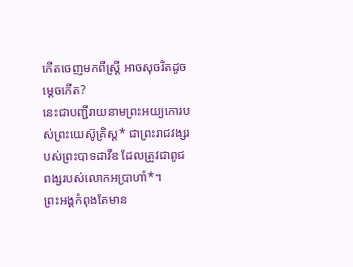កើតចេញមកពីស្ត្រី អាចសុចរិតដូចម្ដេចកើត?
នេះជាបញ្ជីរាយនាមព្រះអយ្យកោរបស់ព្រះយេស៊ូគ្រិស្ត* ជាព្រះរាជវង្សរបស់ព្រះបាទដាវីឌ ដែលត្រូវជាពូជពង្សរបស់លោកអប្រាហាំ*។
ព្រះអង្គកំពុងតែមាន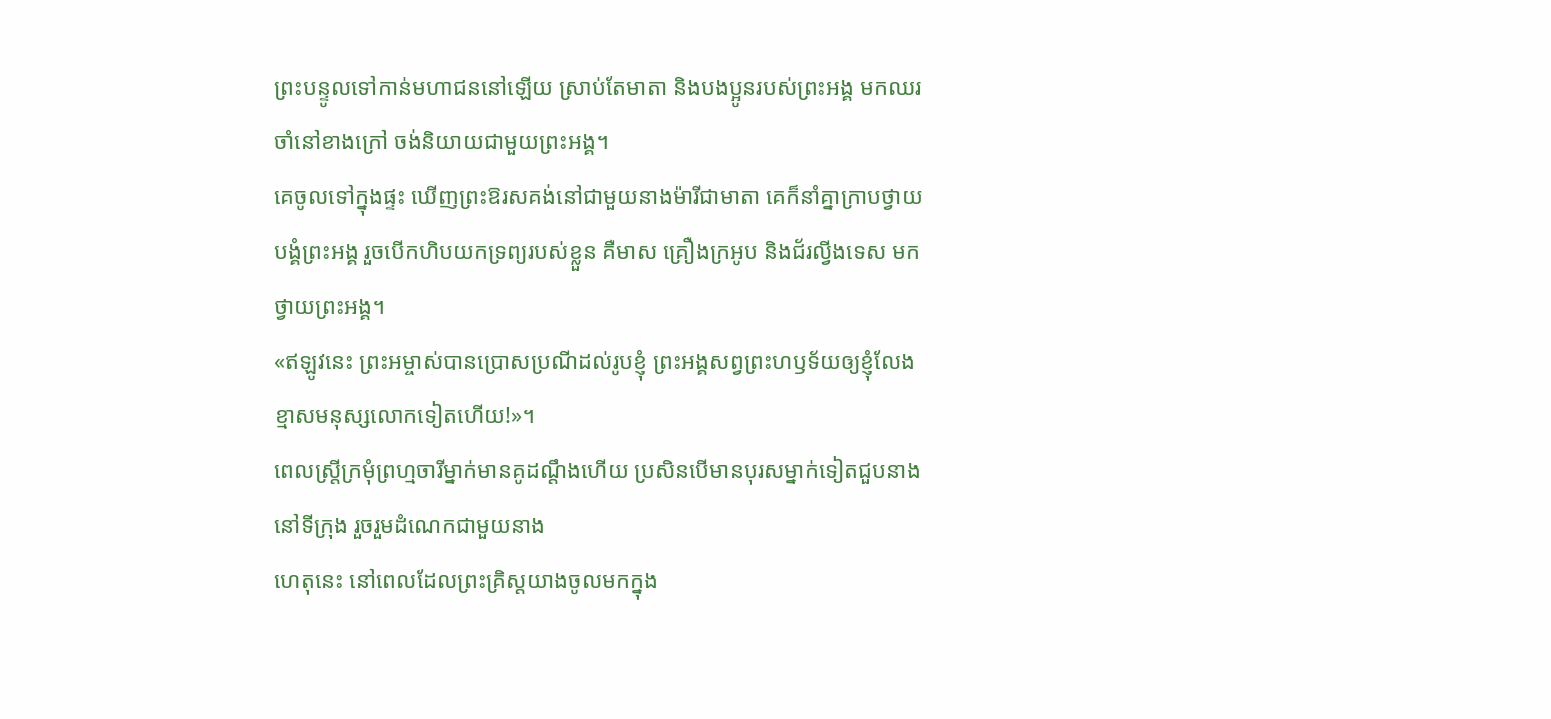ព្រះបន្ទូលទៅកាន់មហាជននៅឡើយ ស្រាប់តែមាតា និងបងប្អូនរបស់ព្រះអង្គ មកឈរចាំនៅខាងក្រៅ ចង់និយាយជាមួយព្រះអង្គ។
គេចូលទៅក្នុងផ្ទះ ឃើញព្រះឱរសគង់នៅជាមួយនាងម៉ារីជាមាតា គេក៏នាំគ្នាក្រាបថ្វាយបង្គំព្រះអង្គ រួចបើកហិបយកទ្រព្យរបស់ខ្លួន គឺមាស គ្រឿងក្រអូប និងជ័រល្វីងទេស មកថ្វាយព្រះអង្គ។
«ឥឡូវនេះ ព្រះអម្ចាស់បានប្រោសប្រណីដល់រូបខ្ញុំ ព្រះអង្គសព្វព្រះហឫទ័យឲ្យខ្ញុំលែងខ្មាសមនុស្សលោកទៀតហើយ!»។
ពេលស្ត្រីក្រមុំព្រហ្មចារីម្នាក់មានគូដណ្ដឹងហើយ ប្រសិនបើមានបុរសម្នាក់ទៀតជួបនាងនៅទីក្រុង រួចរួមដំណេកជាមួយនាង
ហេតុនេះ នៅពេលដែលព្រះគ្រិស្តយាងចូលមកក្នុង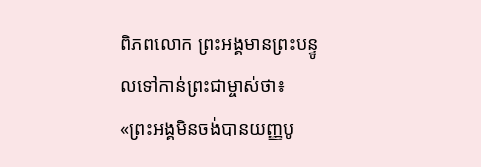ពិភពលោក ព្រះអង្គមានព្រះបន្ទូលទៅកាន់ព្រះជាម្ចាស់ថា៖ «ព្រះអង្គមិនចង់បានយញ្ញបូ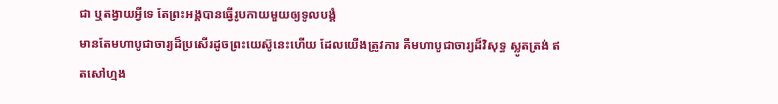ជា ឬតង្វាយអ្វីទេ តែព្រះអង្គបានធ្វើរូបកាយមួយឲ្យទូលបង្គំ
មានតែមហាបូជាចារ្យដ៏ប្រសើរដូចព្រះយេស៊ូនេះហើយ ដែលយើងត្រូវការ គឺមហាបូជាចារ្យដ៏វិសុទ្ធ ស្លូតត្រង់ ឥតសៅហ្មង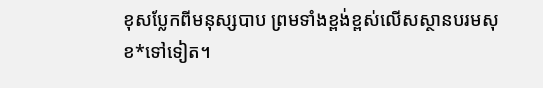ខុសប្លែកពីមនុស្សបាប ព្រមទាំងខ្ពង់ខ្ពស់លើសស្ថានបរមសុខ*ទៅទៀត។